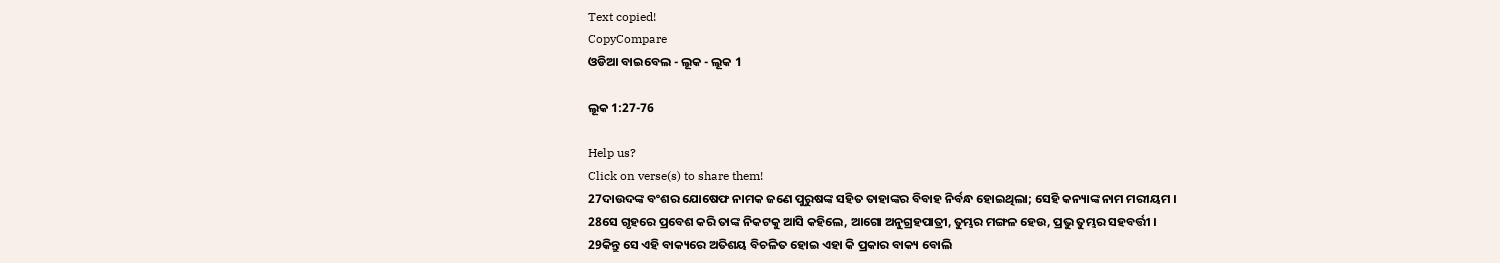Text copied!
CopyCompare
ଓଡିଆ ବାଇବେଲ - ଲୂକ - ଲୂକ 1

ଲୂକ 1:27-76

Help us?
Click on verse(s) to share them!
27ଦାଉଦଙ୍କ ବଂଶର ଯୋଷେଫ ନାମକ ଜଣେ ପୁରୁଷଙ୍କ ସହିତ ତାହାଙ୍କର ବିବାହ ନିର୍ବନ୍ଧ ହୋଇଥିଲା; ସେହି କନ୍ୟାଙ୍କ ନାମ ମରୀୟମ ।
28ସେ ଗୃହରେ ପ୍ରବେଶ କରି ତାଙ୍କ ନିକଟକୁ ଆସି କହିଲେ, ଆଗୋ ଅନୁଗ୍ରହପାତ୍ରୀ, ତୁମ୍ଭର ମଙ୍ଗଳ ହେଉ, ପ୍ରଭୁ ତୁମ୍ଭର ସହବର୍ତ୍ତୀ ।
29କିନ୍ତୁ ସେ ଏହି ବାକ୍ୟରେ ଅତିଶୟ ବିଚଳିତ ହୋଇ ଏହା କି ପ୍ରକାର ବାକ୍ୟ ବୋଲି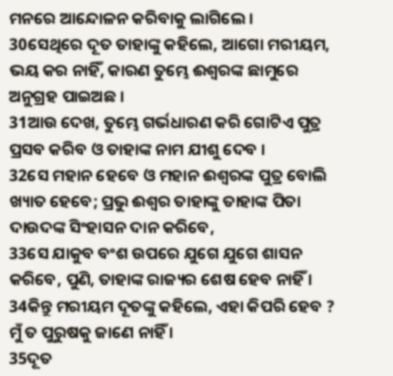ମନରେ ଆନ୍ଦୋଳନ କରିବାକୁ ଲାଗିଲେ ।
30ସେଥିରେ ଦୂତ ତାହାଙ୍କୁ କହିଲେ, ଆଗୋ ମରୀୟମ, ଭୟ କର ନାହିଁ, କାରଣ ତୁମ୍ଭେ ଈଶ୍ୱରଙ୍କ ଛାମୁରେ ଅନୁଗ୍ରହ ପାଇଅଛ ।
31ଆଉ ଦେଖ, ତୁମ୍ଭେ ଗର୍ଭଧାରଣ କରି ଗୋଟିଏ ପୁତ୍ର ପ୍ରସବ କରିବ ଓ ତାହାଙ୍କ ନାମ ଯୀଶୁ ଦେବ ।
32ସେ ମହାନ ହେବେ ଓ ମହାନ ଈଶ୍ୱରଙ୍କ ପୁତ୍ର ବୋଲି ଖ୍ୟାତ ହେବେ; ପ୍ରଭୁ ଈଶ୍ୱର ତାହାଙ୍କୁ ତାହାଙ୍କ ପିତା ଦାଉଦଙ୍କ ସିଂହାସନ ଦାନ କରିବେ,
33ସେ ଯାକୁବ ବଂଶ ଉପରେ ଯୁଗେ ଯୁଗେ ଶାସନ କରିବେ, ପୁଣି, ତାହାଙ୍କ ରାଜ୍ୟର ଶେଷ ହେବ ନାହିଁ ।
34କିନ୍ତୁ ମରୀୟମ ଦୂତଙ୍କୁ କହିଲେ, ଏହା କିପରି ହେବ ? ମୁଁ ତ ପୁରୁଷକୁ ଜାଣେ ନାହିଁ ।
35ଦୂତ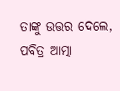ତାଙ୍କୁ ଉତ୍ତର ଦେଲେ, ପବିତ୍ର ଆତ୍ମା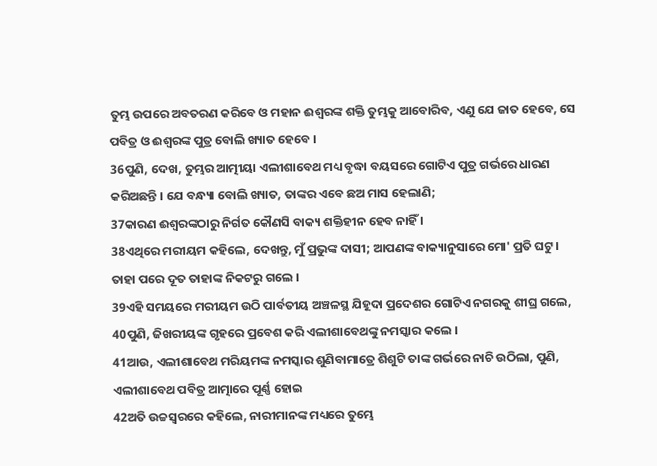ତୁମ୍ଭ ଉପରେ ଅବତରଣ କରିବେ ଓ ମହାନ ଈଶ୍ୱରଙ୍କ ଶକ୍ତି ତୁମ୍ଭକୁ ଆବୋରିବ, ଏଣୁ ଯେ ଜାତ ହେବେ, ସେ ପବିତ୍ର ଓ ଈଶ୍ୱରଙ୍କ ପୁତ୍ର ବୋଲି ଖ୍ୟାତ ହେବେ ।
36ପୁଣି, ଦେଖ, ତୁମ୍ଭର ଆତ୍ମୀୟା ଏଲୀଶାବେଥ ମଧ୍ୟ ବୃଦ୍ଧା ବୟସରେ ଗୋଟିଏ ପୁତ୍ର ଗର୍ଭରେ ଧାରଣ କରିଅଛନ୍ତି । ଯେ ବନ୍ଧ୍ୟା ବୋଲି ଖ୍ୟାତ, ତାଙ୍କର ଏବେ ଛଅ ମାସ ହେଲାଣି;
37କାରଣ ଈଶ୍ୱରଙ୍କଠାରୁ ନିର୍ଗତ କୌଣସି ବାକ୍ୟ ଶକ୍ତିହୀନ ହେବ ନାହିଁ ।
38ଏଥିରେ ମରୀୟମ କହିଲେ, ଦେଖନ୍ତୁ, ମୁଁ ପ୍ରଭୁଙ୍କ ଦାସୀ; ଆପଣଙ୍କ ବାକ୍ୟାନୁସାରେ ମୋ' ପ୍ରତି ଘଟୁ । ତାହା ପରେ ଦୂତ ତାହାଙ୍କ ନିକଟରୁ ଗଲେ ।
39ଏହି ସମୟରେ ମରୀୟମ ଉଠି ପାର୍ବତୀୟ ଅଞ୍ଚଳସ୍ଥ ଯିହୂଦା ପ୍ରଦେଶର ଗୋଟିଏ ନଗରକୁ ଶୀଘ୍ର ଗଲେ,
40ପୁଣି, ଜିଖରୀୟଙ୍କ ଗୃହରେ ପ୍ରବେଶ କରି ଏଲୀଶାବେଥଙ୍କୁ ନମସ୍କାର କଲେ ।
41ଆଉ, ଏଲୀଶାବେଥ ମରିୟମଙ୍କ ନମସ୍କାର ଶୁଣିବାମାତ୍ରେ ଶିଶୁଟି ତାଙ୍କ ଗର୍ଭରେ ନାଚି ଉଠିଲା, ପୁଣି, ଏଲୀଶାବେଥ ପବିତ୍ର ଆତ୍ମାରେ ପୂର୍ଣ୍ଣ ହୋଇ
42ଅତି ଉଚ୍ଚସ୍ୱରରେ କହିଲେ, ନାରୀମାନଙ୍କ ମଧ୍ୟରେ ତୁମ୍ଭେ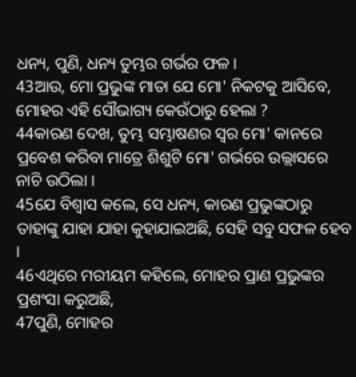ଧନ୍ୟ, ପୁଣି, ଧନ୍ୟ ତୁମ୍ଭର ଗର୍ଭର ଫଳ ।
43ଆଉ, ମୋ ପ୍ରଭୁଙ୍କ ମାତା ଯେ ମୋ' ନିକଟକୁ ଆସିବେ, ମୋହର ଏହି ସୌଭାଗ୍ୟ କେଉଁଠାରୁ ହେଲା ?
44କାରଣ ଦେଖ, ତୁମ୍ଭ ସମ୍ଭାଷଣର ସ୍ୱର ମୋ' କାନରେ ପ୍ରବେଶ କରିବା ମାତ୍ରେ ଶିଶୁଟି ମୋ' ଗର୍ଭରେ ଉଲ୍ଲାସରେ ନାଚି ଉଠିଲା ।
45ଯେ ବିଶ୍ୱାସ କଲେ, ସେ ଧନ୍ୟ, କାରଣ ପ୍ରଭୁଙ୍କଠାରୁ ତାହାଙ୍କୁ ଯାହା ଯାହା କୁହାଯାଇଅଛି, ସେହି ସବୁ ସଫଳ ହେବ ।
46ଏଥିରେ ମରୀୟମ କହିଲେ, ମୋହର ପ୍ରାଣ ପ୍ରଭୁଙ୍କର ପ୍ରଶଂସା କରୁଅଛି,
47ପୁଣି, ମୋହର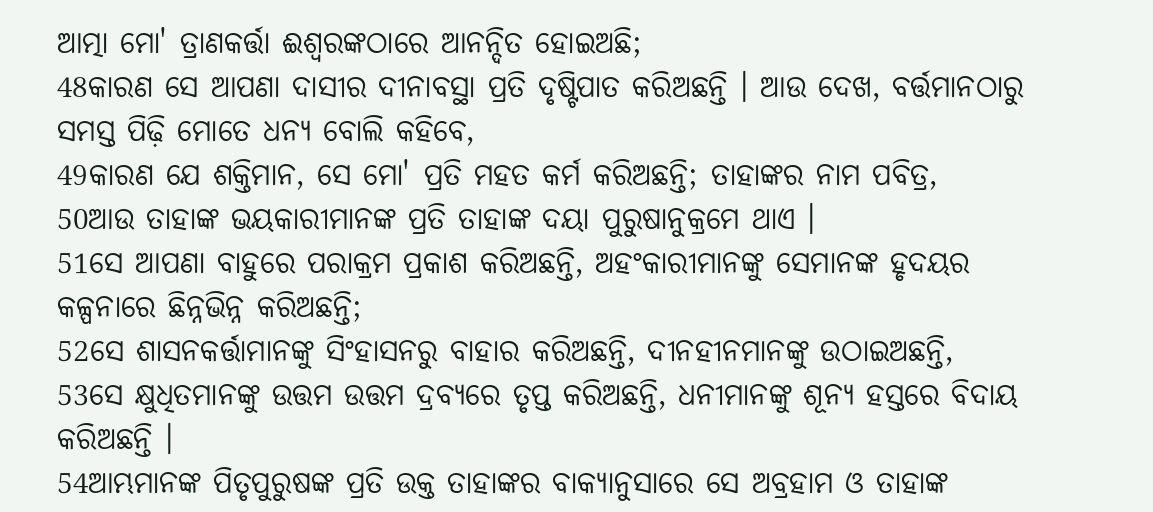ଆତ୍ମା ମୋ' ତ୍ରାଣକର୍ତ୍ତା ଈଶ୍ୱରଙ୍କଠାରେ ଆନନ୍ଦିତ ହୋଇଅଛି;
48କାରଣ ସେ ଆପଣା ଦାସୀର ଦୀନାବସ୍ଥା ପ୍ରତି ଦୃଷ୍ଟିପାତ କରିଅଛନ୍ତି । ଆଉ ଦେଖ, ବର୍ତ୍ତମାନଠାରୁ ସମସ୍ତ ପିଢ଼ି ମୋତେ ଧନ୍ୟ ବୋଲି କହିବେ,
49କାରଣ ଯେ ଶକ୍ତିମାନ, ସେ ମୋ' ପ୍ରତି ମହତ କର୍ମ କରିଅଛନ୍ତି; ତାହାଙ୍କର ନାମ ପବିତ୍ର,
50ଆଉ ତାହାଙ୍କ ଭୟକାରୀମାନଙ୍କ ପ୍ରତି ତାହାଙ୍କ ଦୟା ପୁରୁଷାନୁକ୍ରମେ ଥାଏ ।
51ସେ ଆପଣା ବାହୁରେ ପରାକ୍ରମ ପ୍ରକାଶ କରିଅଛନ୍ତି, ଅହଂକାରୀମାନଙ୍କୁ ସେମାନଙ୍କ ହୃଦୟର କଳ୍ପନାରେ ଛିନ୍ନଭିନ୍ନ କରିଅଛନ୍ତି;
52ସେ ଶାସନକର୍ତ୍ତାମାନଙ୍କୁ ସିଂହାସନରୁ ବାହାର କରିଅଛନ୍ତି, ଦୀନହୀନମାନଙ୍କୁ ଉଠାଇଅଛନ୍ତି,
53ସେ କ୍ଷୁଧିତମାନଙ୍କୁ ଉତ୍ତମ ଉତ୍ତମ ଦ୍ରବ୍ୟରେ ତୃପ୍ତ କରିଅଛନ୍ତି, ଧନୀମାନଙ୍କୁ ଶୂନ୍ୟ ହସ୍ତରେ ବିଦାୟ କରିଅଛନ୍ତି ।
54ଆମ୍ଭମାନଙ୍କ ପିତୃପୁରୁଷଙ୍କ ପ୍ରତି ଉକ୍ତ ତାହାଙ୍କର ବାକ୍ୟାନୁସାରେ ସେ ଅବ୍ରହାମ ଓ ତାହାଙ୍କ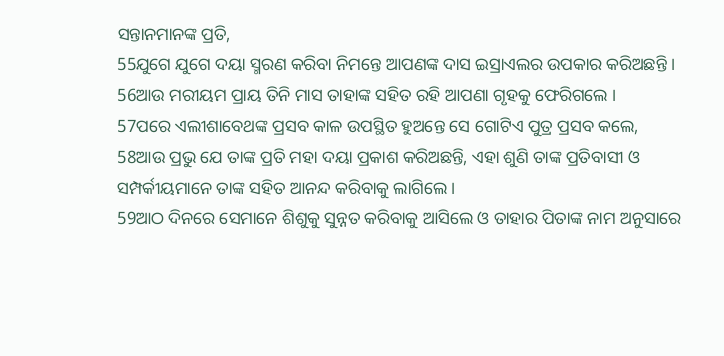ସନ୍ତାନମାନଙ୍କ ପ୍ରତି,
55ଯୁଗେ ଯୁଗେ ଦୟା ସ୍ମରଣ କରିବା ନିମନ୍ତେ ଆପଣଙ୍କ ଦାସ ଇସ୍ରାଏଲର ଉପକାର କରିଅଛନ୍ତି ।
56ଆଉ ମରୀୟମ ପ୍ରାୟ ତିନି ମାସ ତାହାଙ୍କ ସହିତ ରହି ଆପଣା ଗୃହକୁ ଫେରିଗଲେ ।
57ପରେ ଏଲୀଶାବେଥଙ୍କ ପ୍ରସବ କାଳ ଉପସ୍ଥିତ ହୁଅନ୍ତେ ସେ ଗୋଟିଏ ପୁତ୍ର ପ୍ରସବ କଲେ,
58ଆଉ ପ୍ରଭୁ ଯେ ତାଙ୍କ ପ୍ରତି ମହା ଦୟା ପ୍ରକାଶ କରିଅଛନ୍ତି, ଏହା ଶୁଣି ତାଙ୍କ ପ୍ରତିବାସୀ ଓ ସମ୍ପର୍କୀୟମାନେ ତାଙ୍କ ସହିତ ଆନନ୍ଦ କରିବାକୁ ଲାଗିଲେ ।
59ଆଠ ଦିନରେ ସେମାନେ ଶିଶୁକୁ ସୁନ୍ନତ କରିବାକୁ ଆସିଲେ ଓ ତାହାର ପିତାଙ୍କ ନାମ ଅନୁସାରେ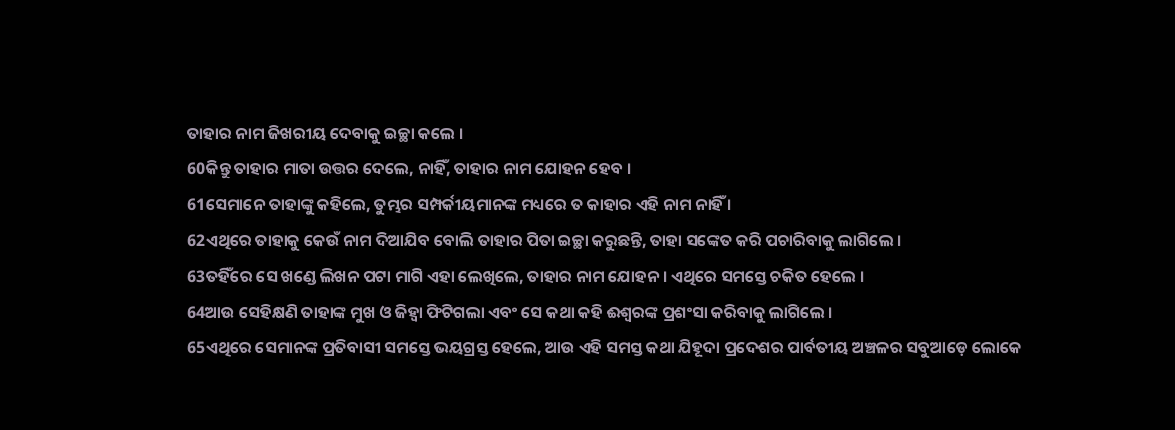ତାହାର ନାମ ଜିଖରୀୟ ଦେବାକୁ ଇଚ୍ଛା କଲେ ।
60କିନ୍ତୁ ତାହାର ମାତା ଉତ୍ତର ଦେଲେ, ନାହିଁ, ତାହାର ନାମ ଯୋହନ ହେବ ।
61ସେମାନେ ତାହାଙ୍କୁ କହିଲେ, ତୁମ୍ଭର ସମ୍ପର୍କୀୟମାନଙ୍କ ମଧ୍ୟରେ ତ କାହାର ଏହି ନାମ ନାହିଁ ।
62ଏଥିରେ ତାହାକୁ କେଉଁ ନାମ ଦିଆଯିବ ବୋଲି ତାହାର ପିତା ଇଚ୍ଛା କରୁଛନ୍ତି, ତାହା ସଙ୍କେତ କରି ପଚାରିବାକୁ ଲାଗିଲେ ।
63ତହିଁରେ ସେ ଖଣ୍ଡେ ଲିଖନ ପଟା ମାଗି ଏହା ଲେଖିଲେ, ତାହାର ନାମ ଯୋହନ । ଏଥିରେ ସମସ୍ତେ ଚକିତ ହେଲେ ।
64ଆଉ ସେହିକ୍ଷଣି ତାହାଙ୍କ ମୁଖ ଓ ଜିହ୍ୱା ଫିଟିଗଲା ଏବଂ ସେ କଥା କହି ଈଶ୍ୱରଙ୍କ ପ୍ରଶଂସା କରିବାକୁ ଲାଗିଲେ ।
65ଏଥିରେ ସେମାନଙ୍କ ପ୍ରତିବାସୀ ସମସ୍ତେ ଭୟଗ୍ରସ୍ତ ହେଲେ, ଆଉ ଏହି ସମସ୍ତ କଥା ଯିହୂଦା ପ୍ରଦେଶର ପାର୍ବତୀୟ ଅଞ୍ଚଳର ସବୁଆଡ଼େ ଲୋକେ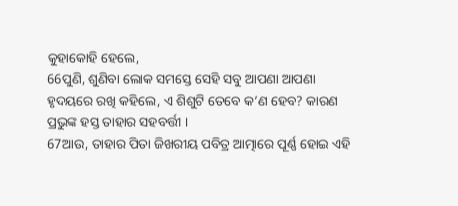କୁହାକୋହି ହେଲେ,
66ପୁଣି, ଶୁଣିବା ଲୋକ ସମସ୍ତେ ସେହି ସବୁ ଆପଣା ଆପଣା ହୃଦୟରେ ରଖି କହିଲେ, ଏ ଶିଶୁଟି ତେବେ କ’ଣ ହେବ? କାରଣ ପ୍ରଭୁଙ୍କ ହସ୍ତ ତାହାର ସହବର୍ତ୍ତୀ ।
67ଆଉ, ତାହାର ପିତା ଜିଖରୀୟ ପବିତ୍ର ଆତ୍ମାରେ ପୂର୍ଣ୍ଣ ହୋଇ ଏହି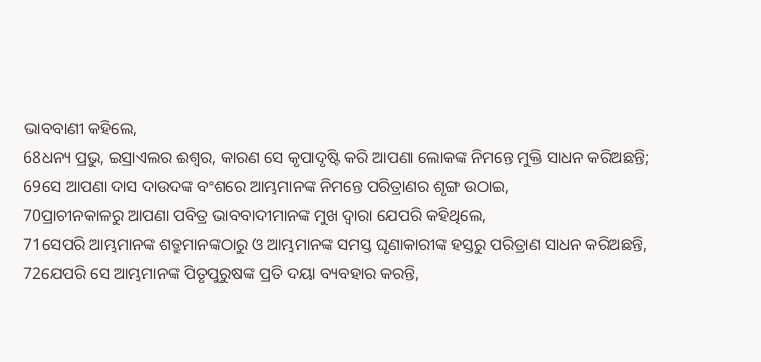ଭାବବାଣୀ କହିଲେ,
68ଧନ୍ୟ ପ୍ରଭୁ, ଇସ୍ରାଏଲର ଈଶ୍ୱର, କାରଣ ସେ କୃପାଦୃଷ୍ଟି କରି ଆପଣା ଲୋକଙ୍କ ନିମନ୍ତେ ମୁକ୍ତି ସାଧନ କରିଅଛନ୍ତି;
69ସେ ଆପଣା ଦାସ ଦାଉଦଙ୍କ ବଂଶରେ ଆମ୍ଭମାନଙ୍କ ନିମନ୍ତେ ପରିତ୍ରାଣର ଶୃଙ୍ଗ ଉଠାଇ,
70ପ୍ରାଚୀନକାଳରୁ ଆପଣା ପବିତ୍ର ଭାବବାଦୀମାନଙ୍କ ମୁଖ ଦ୍ୱାରା ଯେପରି କହିଥିଲେ,
71ସେପରି ଆମ୍ଭମାନଙ୍କ ଶତ୍ରୁମାନଙ୍କଠାରୁ ଓ ଆମ୍ଭମାନଙ୍କ ସମସ୍ତ ଘୃଣାକାରୀଙ୍କ ହସ୍ତରୁ ପରିତ୍ରାଣ ସାଧନ କରିଅଛନ୍ତି,
72ଯେପରି ସେ ଆମ୍ଭମାନଙ୍କ ପିତୃପୁରୁଷଙ୍କ ପ୍ରତି ଦୟା ବ୍ୟବହାର କରନ୍ତି,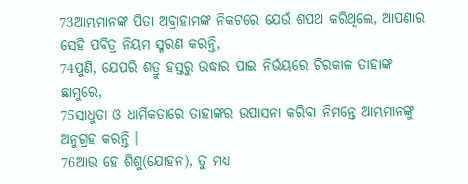73ଆମ୍ଭମାନଙ୍କ ପିତା ଅବ୍ରାହାମଙ୍କ ନିକଟରେ ଯେଉଁ ଶପଥ କରିଥିଲେ, ଆପଣାର ସେହି ପବିତ୍ର ନିୟମ ସ୍ମରଣ କରନ୍ତି,
74ପୁଣି, ଯେପରି ଶତ୍ରୁ ହସ୍ତରୁ ଉଦ୍ଧାର ପାଇ ନିର୍ଭୟରେ ଚିରକାଳ ତାହାଙ୍କ ଛାମୁରେ,
75ସାଧୁତା ଓ ଧାର୍ମିକତାରେ ତାହାଙ୍କର ଉପାସନା କରିବା ନିମନ୍ତେ ଆମ୍ଭମାନଙ୍କୁ ଅନୁଗ୍ରହ କରନ୍ତି ।
76ଆଉ ହେ ଶିଶୁ(ଯୋହନ), ତୁ ମଧ୍ୟ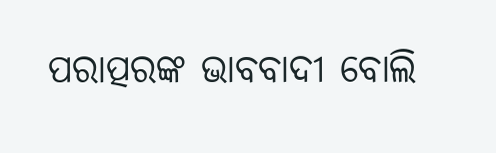ପରାତ୍ପରଙ୍କ ଭାବବାଦୀ ବୋଲି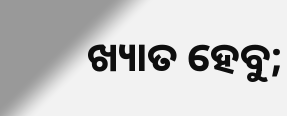ଖ୍ୟାତ ହେବୁ;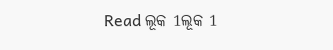Read ଲୂକ 1ଲୂକ 1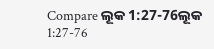Compare ଲୂକ 1:27-76ଲୂକ 1:27-76